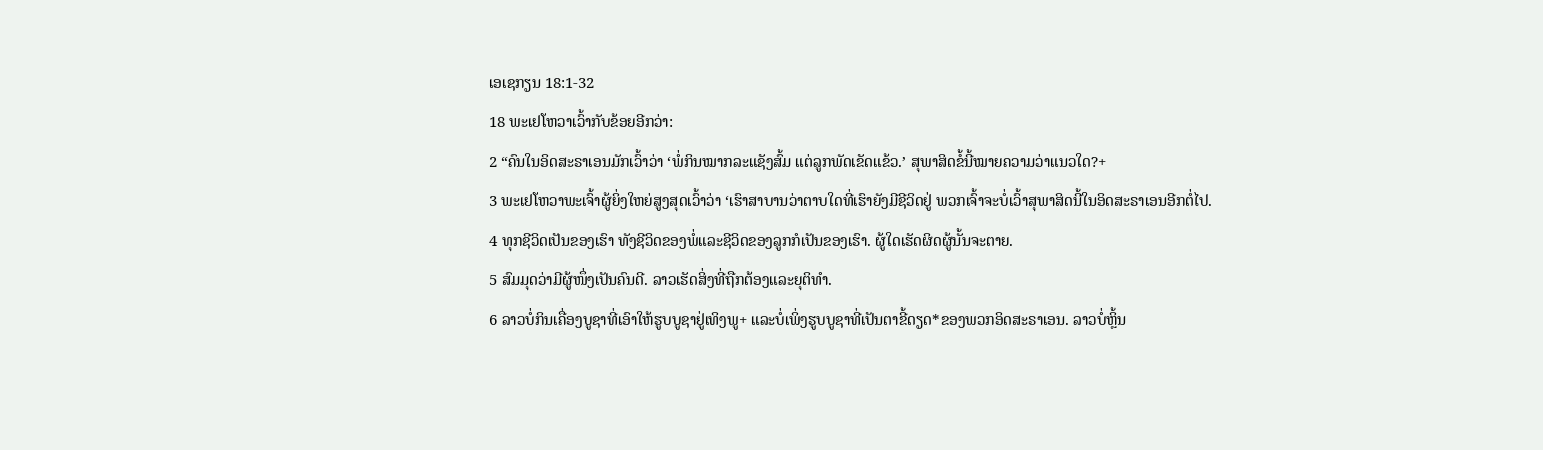ເອເຊກຽນ 18:1-32
18 ພະເຢໂຫວາເວົ້າກັບຂ້ອຍອີກວ່າ:
2 “ຄົນໃນອິດສະຣາເອນມັກເວົ້າວ່າ ‘ພໍ່ກິນໝາກລະແຊັງສົ້ມ ແຕ່ລູກພັດເຂັດແຂ້ວ.’ ສຸພາສິດຂໍ້ນີ້ໝາຍຄວາມວ່າແນວໃດ?+
3 ພະເຢໂຫວາພະເຈົ້າຜູ້ຍິ່ງໃຫຍ່ສູງສຸດເວົ້າວ່າ ‘ເຮົາສາບານວ່າຕາບໃດທີ່ເຮົາຍັງມີຊີວິດຢູ່ ພວກເຈົ້າຈະບໍ່ເວົ້າສຸພາສິດນີ້ໃນອິດສະຣາເອນອີກຕໍ່ໄປ.
4 ທຸກຊີວິດເປັນຂອງເຮົາ ທັງຊີວິດຂອງພໍ່ແລະຊີວິດຂອງລູກກໍເປັນຂອງເຮົາ. ຜູ້ໃດເຮັດຜິດຜູ້ນັ້ນຈະຕາຍ.
5 ສົມມຸດວ່າມີຜູ້ໜຶ່ງເປັນຄົນດີ. ລາວເຮັດສິ່ງທີ່ຖືກຕ້ອງແລະຍຸຕິທຳ.
6 ລາວບໍ່ກິນເຄື່ອງບູຊາທີ່ເອົາໃຫ້ຮູບບູຊາຢູ່ເທິງພູ+ ແລະບໍ່ເພິ່ງຮູບບູຊາທີ່ເປັນຕາຂີ້ດຽດ*ຂອງພວກອິດສະຣາເອນ. ລາວບໍ່ຫຼິ້ນ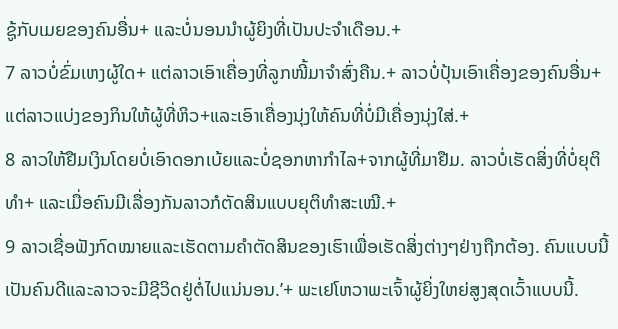ຊູ້ກັບເມຍຂອງຄົນອື່ນ+ ແລະບໍ່ນອນນຳຜູ້ຍິງທີ່ເປັນປະຈຳເດືອນ.+
7 ລາວບໍ່ຂົ່ມເຫງຜູ້ໃດ+ ແຕ່ລາວເອົາເຄື່ອງທີ່ລູກໜີ້ມາຈຳສົ່ງຄືນ.+ ລາວບໍ່ປຸ້ນເອົາເຄື່ອງຂອງຄົນອື່ນ+ ແຕ່ລາວແບ່ງຂອງກິນໃຫ້ຜູ້ທີ່ຫິວ+ແລະເອົາເຄື່ອງນຸ່ງໃຫ້ຄົນທີ່ບໍ່ມີເຄື່ອງນຸ່ງໃສ່.+
8 ລາວໃຫ້ຢືມເງິນໂດຍບໍ່ເອົາດອກເບ້ຍແລະບໍ່ຊອກຫາກຳໄລ+ຈາກຜູ້ທີ່ມາຢືມ. ລາວບໍ່ເຮັດສິ່ງທີ່ບໍ່ຍຸຕິທຳ+ ແລະເມື່ອຄົນມີເລື່ອງກັນລາວກໍຕັດສິນແບບຍຸຕິທຳສະເໝີ.+
9 ລາວເຊື່ອຟັງກົດໝາຍແລະເຮັດຕາມຄຳຕັດສິນຂອງເຮົາເພື່ອເຮັດສິ່ງຕ່າງໆຢ່າງຖືກຕ້ອງ. ຄົນແບບນີ້ເປັນຄົນດີແລະລາວຈະມີຊີວິດຢູ່ຕໍ່ໄປແນ່ນອນ.’+ ພະເຢໂຫວາພະເຈົ້າຜູ້ຍິ່ງໃຫຍ່ສູງສຸດເວົ້າແບບນີ້.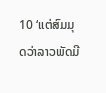10 ‘ແຕ່ສົມມຸດວ່າລາວພັດມີ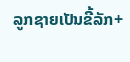ລູກຊາຍເປັນຂີ້ລັກ+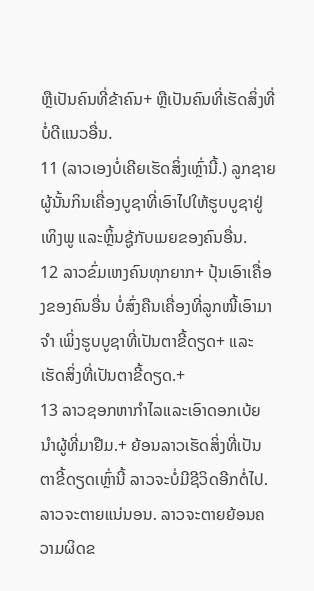ຫຼືເປັນຄົນທີ່ຂ້າຄົນ+ ຫຼືເປັນຄົນທີ່ເຮັດສິ່ງທີ່ບໍ່ດີແນວອື່ນ.
11 (ລາວເອງບໍ່ເຄີຍເຮັດສິ່ງເຫຼົ່ານີ້.) ລູກຊາຍຜູ້ນັ້ນກິນເຄື່ອງບູຊາທີ່ເອົາໄປໃຫ້ຮູບບູຊາຢູ່ເທິງພູ ແລະຫຼິ້ນຊູ້ກັບເມຍຂອງຄົນອື່ນ.
12 ລາວຂົ່ມເຫງຄົນທຸກຍາກ+ ປຸ້ນເອົາເຄື່ອງຂອງຄົນອື່ນ ບໍ່ສົ່ງຄືນເຄື່ອງທີ່ລູກໜີ້ເອົາມາຈຳ ເພິ່ງຮູບບູຊາທີ່ເປັນຕາຂີ້ດຽດ+ ແລະເຮັດສິ່ງທີ່ເປັນຕາຂີ້ດຽດ.+
13 ລາວຊອກຫາກຳໄລແລະເອົາດອກເບ້ຍນຳຜູ້ທີ່ມາຢືມ.+ ຍ້ອນລາວເຮັດສິ່ງທີ່ເປັນຕາຂີ້ດຽດເຫຼົ່ານີ້ ລາວຈະບໍ່ມີຊີວິດອີກຕໍ່ໄປ. ລາວຈະຕາຍແນ່ນອນ. ລາວຈະຕາຍຍ້ອນຄວາມຜິດຂ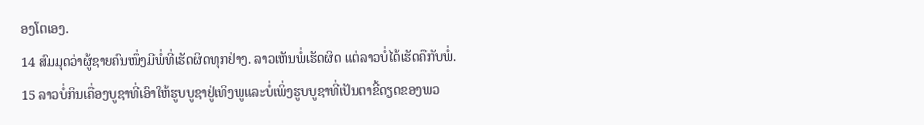ອງໂຕເອງ.
14 ສົມມຸດວ່າຜູ້ຊາຍຄົນໜຶ່ງມີພໍ່ທີ່ເຮັດຜິດທຸກຢ່າງ. ລາວເຫັນພໍ່ເຮັດຜິດ ແຕ່ລາວບໍ່ໄດ້ເຮັດຄືກັບພໍ່.
15 ລາວບໍ່ກິນເຄື່ອງບູຊາທີ່ເອົາໃຫ້ຮູບບູຊາຢູ່ເທິງພູແລະບໍ່ເພິ່ງຮູບບູຊາທີ່ເປັນຕາຂີ້ດຽດຂອງພວ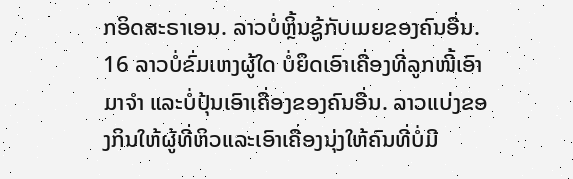ກອິດສະຣາເອນ. ລາວບໍ່ຫຼິ້ນຊູ້ກັບເມຍຂອງຄົນອື່ນ.
16 ລາວບໍ່ຂົ່ມເຫງຜູ້ໃດ ບໍ່ຍຶດເອົາເຄື່ອງທີ່ລູກໜີ້ເອົາມາຈຳ ແລະບໍ່ປຸ້ນເອົາເຄື່ອງຂອງຄົນອື່ນ. ລາວແບ່ງຂອງກິນໃຫ້ຜູ້ທີ່ຫິວແລະເອົາເຄື່ອງນຸ່ງໃຫ້ຄົນທີ່ບໍ່ມີ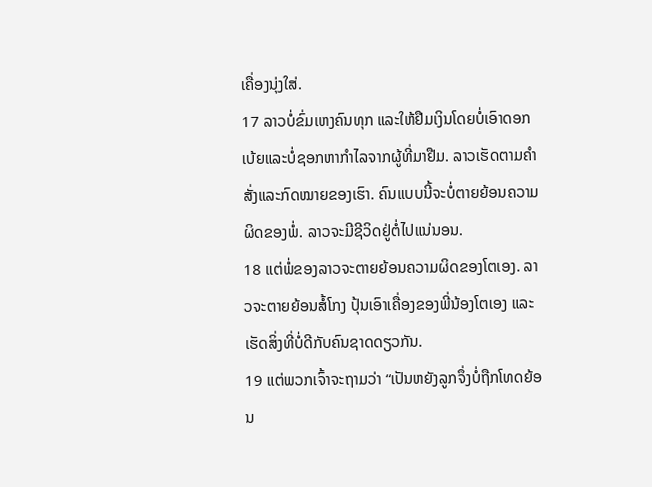ເຄື່ອງນຸ່ງໃສ່.
17 ລາວບໍ່ຂົ່ມເຫງຄົນທຸກ ແລະໃຫ້ຢືມເງິນໂດຍບໍ່ເອົາດອກເບ້ຍແລະບໍ່ຊອກຫາກຳໄລຈາກຜູ້ທີ່ມາຢືມ. ລາວເຮັດຕາມຄຳສັ່ງແລະກົດໝາຍຂອງເຮົາ. ຄົນແບບນີ້ຈະບໍ່ຕາຍຍ້ອນຄວາມຜິດຂອງພໍ່. ລາວຈະມີຊີວິດຢູ່ຕໍ່ໄປແນ່ນອນ.
18 ແຕ່ພໍ່ຂອງລາວຈະຕາຍຍ້ອນຄວາມຜິດຂອງໂຕເອງ. ລາວຈະຕາຍຍ້ອນສໍ້ໂກງ ປຸ້ນເອົາເຄື່ອງຂອງພີ່ນ້ອງໂຕເອງ ແລະເຮັດສິ່ງທີ່ບໍ່ດີກັບຄົນຊາດດຽວກັນ.
19 ແຕ່ພວກເຈົ້າຈະຖາມວ່າ “ເປັນຫຍັງລູກຈຶ່ງບໍ່ຖືກໂທດຍ້ອນ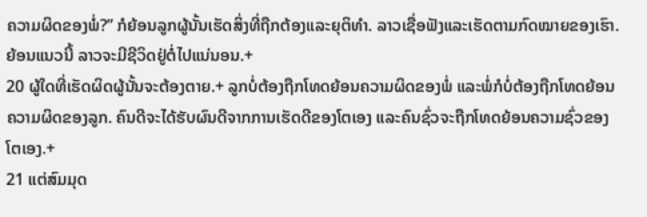ຄວາມຜິດຂອງພໍ່?” ກໍຍ້ອນລູກຜູ້ນັ້ນເຮັດສິ່ງທີ່ຖືກຕ້ອງແລະຍຸຕິທຳ. ລາວເຊື່ອຟັງແລະເຮັດຕາມກົດໝາຍຂອງເຮົາ. ຍ້ອນແນວນີ້ ລາວຈະມີຊີວິດຢູ່ຕໍ່ໄປແນ່ນອນ.+
20 ຜູ້ໃດທີ່ເຮັດຜິດຜູ້ນັ້ນຈະຕ້ອງຕາຍ.+ ລູກບໍ່ຕ້ອງຖືກໂທດຍ້ອນຄວາມຜິດຂອງພໍ່ ແລະພໍ່ກໍບໍ່ຕ້ອງຖືກໂທດຍ້ອນຄວາມຜິດຂອງລູກ. ຄົນດີຈະໄດ້ຮັບຜົນດີຈາກການເຮັດດີຂອງໂຕເອງ ແລະຄົນຊົ່ວຈະຖືກໂທດຍ້ອນຄວາມຊົ່ວຂອງໂຕເອງ.+
21 ແຕ່ສົມມຸດ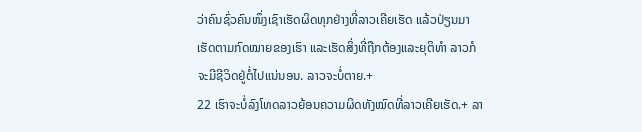ວ່າຄົນຊົ່ວຄົນໜຶ່ງເຊົາເຮັດຜິດທຸກຢ່າງທີ່ລາວເຄີຍເຮັດ ແລ້ວປ່ຽນມາເຮັດຕາມກົດໝາຍຂອງເຮົາ ແລະເຮັດສິ່ງທີ່ຖືກຕ້ອງແລະຍຸຕິທຳ ລາວກໍຈະມີຊີວິດຢູ່ຕໍ່ໄປແນ່ນອນ. ລາວຈະບໍ່ຕາຍ.+
22 ເຮົາຈະບໍ່ລົງໂທດລາວຍ້ອນຄວາມຜິດທັງໝົດທີ່ລາວເຄີຍເຮັດ.+ ລາ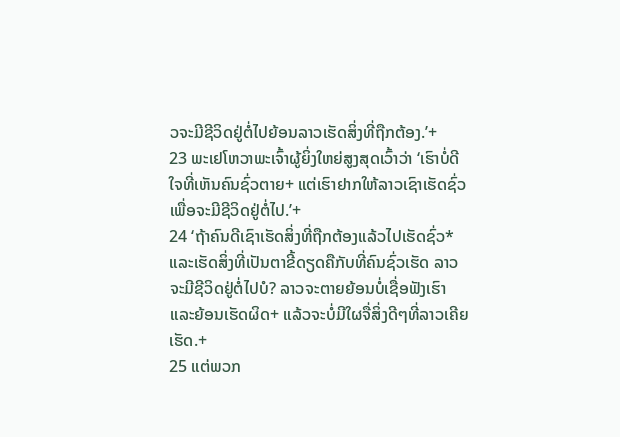ວຈະມີຊີວິດຢູ່ຕໍ່ໄປຍ້ອນລາວເຮັດສິ່ງທີ່ຖືກຕ້ອງ.’+
23 ພະເຢໂຫວາພະເຈົ້າຜູ້ຍິ່ງໃຫຍ່ສູງສຸດເວົ້າວ່າ ‘ເຮົາບໍ່ດີໃຈທີ່ເຫັນຄົນຊົ່ວຕາຍ+ ແຕ່ເຮົາຢາກໃຫ້ລາວເຊົາເຮັດຊົ່ວເພື່ອຈະມີຊີວິດຢູ່ຕໍ່ໄປ.’+
24 ‘ຖ້າຄົນດີເຊົາເຮັດສິ່ງທີ່ຖືກຕ້ອງແລ້ວໄປເຮັດຊົ່ວ* ແລະເຮັດສິ່ງທີ່ເປັນຕາຂີ້ດຽດຄືກັບທີ່ຄົນຊົ່ວເຮັດ ລາວຈະມີຊີວິດຢູ່ຕໍ່ໄປບໍ? ລາວຈະຕາຍຍ້ອນບໍ່ເຊື່ອຟັງເຮົາແລະຍ້ອນເຮັດຜິດ+ ແລ້ວຈະບໍ່ມີໃຜຈື່ສິ່ງດີໆທີ່ລາວເຄີຍເຮັດ.+
25 ແຕ່ພວກ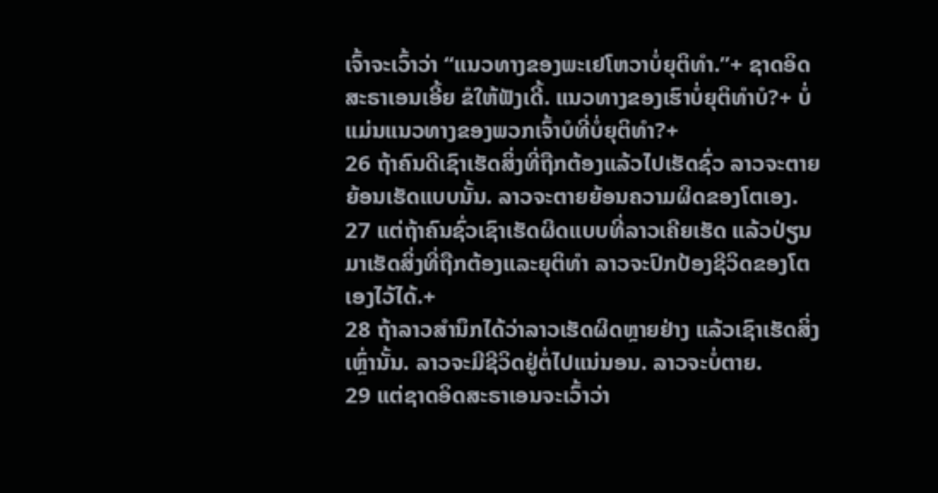ເຈົ້າຈະເວົ້າວ່າ “ແນວທາງຂອງພະເຢໂຫວາບໍ່ຍຸຕິທຳ.”+ ຊາດອິດສະຣາເອນເອີ້ຍ ຂໍໃຫ້ຟັງເດີ້. ແນວທາງຂອງເຮົາບໍ່ຍຸຕິທຳບໍ?+ ບໍ່ແມ່ນແນວທາງຂອງພວກເຈົ້າບໍທີ່ບໍ່ຍຸຕິທຳ?+
26 ຖ້າຄົນດີເຊົາເຮັດສິ່ງທີ່ຖືກຕ້ອງແລ້ວໄປເຮັດຊົ່ວ ລາວຈະຕາຍຍ້ອນເຮັດແບບນັ້ນ. ລາວຈະຕາຍຍ້ອນຄວາມຜິດຂອງໂຕເອງ.
27 ແຕ່ຖ້າຄົນຊົ່ວເຊົາເຮັດຜິດແບບທີ່ລາວເຄີຍເຮັດ ແລ້ວປ່ຽນມາເຮັດສິ່ງທີ່ຖືກຕ້ອງແລະຍຸຕິທຳ ລາວຈະປົກປ້ອງຊີວິດຂອງໂຕເອງໄວ້ໄດ້.+
28 ຖ້າລາວສຳນຶກໄດ້ວ່າລາວເຮັດຜິດຫຼາຍຢ່າງ ແລ້ວເຊົາເຮັດສິ່ງເຫຼົ່ານັ້ນ. ລາວຈະມີຊີວິດຢູ່ຕໍ່ໄປແນ່ນອນ. ລາວຈະບໍ່ຕາຍ.
29 ແຕ່ຊາດອິດສະຣາເອນຈະເວົ້າວ່າ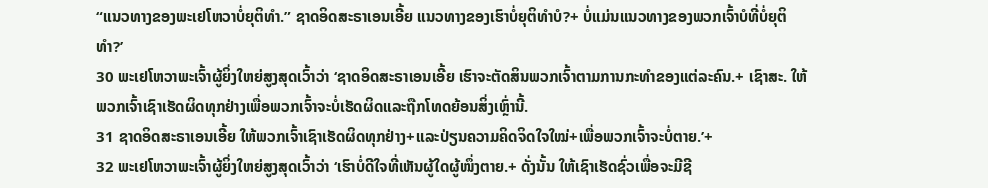“ແນວທາງຂອງພະເຢໂຫວາບໍ່ຍຸຕິທຳ.” ຊາດອິດສະຣາເອນເອີ້ຍ ແນວທາງຂອງເຮົາບໍ່ຍຸຕິທຳບໍ?+ ບໍ່ແມ່ນແນວທາງຂອງພວກເຈົ້າບໍທີ່ບໍ່ຍຸຕິທຳ?’
30 ພະເຢໂຫວາພະເຈົ້າຜູ້ຍິ່ງໃຫຍ່ສູງສຸດເວົ້າວ່າ ‘ຊາດອິດສະຣາເອນເອີ້ຍ ເຮົາຈະຕັດສິນພວກເຈົ້າຕາມການກະທຳຂອງແຕ່ລະຄົນ.+ ເຊົາສະ. ໃຫ້ພວກເຈົ້າເຊົາເຮັດຜິດທຸກຢ່າງເພື່ອພວກເຈົ້າຈະບໍ່ເຮັດຜິດແລະຖືກໂທດຍ້ອນສິ່ງເຫຼົ່ານີ້.
31 ຊາດອິດສະຣາເອນເອີ້ຍ ໃຫ້ພວກເຈົ້າເຊົາເຮັດຜິດທຸກຢ່າງ+ແລະປ່ຽນຄວາມຄິດຈິດໃຈໃໝ່+ເພື່ອພວກເຈົ້າຈະບໍ່ຕາຍ.’+
32 ພະເຢໂຫວາພະເຈົ້າຜູ້ຍິ່ງໃຫຍ່ສູງສຸດເວົ້າວ່າ ‘ເຮົາບໍ່ດີໃຈທີ່ເຫັນຜູ້ໃດຜູ້ໜຶ່ງຕາຍ.+ ດັ່ງນັ້ນ ໃຫ້ເຊົາເຮັດຊົ່ວເພື່ອຈະມີຊີ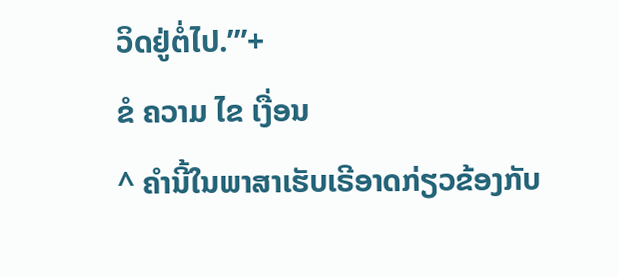ວິດຢູ່ຕໍ່ໄປ.’”+
ຂໍ ຄວາມ ໄຂ ເງື່ອນ
^ ຄຳນີ້ໃນພາສາເຮັບເຣີອາດກ່ຽວຂ້ອງກັບ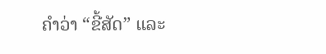ຄຳວ່າ “ຂີ້ສັດ” ແລະ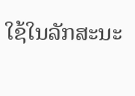ໃຊ້ໃນລັກສະນະ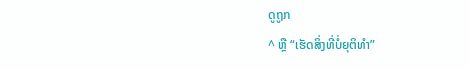ດູຖູກ
^ ຫຼື “ເຮັດສິ່ງທີ່ບໍ່ຍຸຕິທຳ”